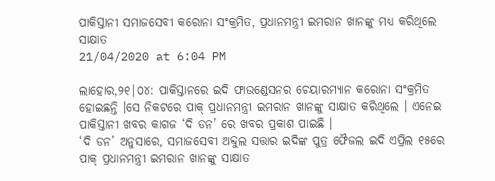ପାକିସ୍ତାନୀ ସମାଜସେବୀ କରୋନା ସଂକ୍ରମିତ, ପ୍ରଧାନମନ୍ତ୍ରୀ ଇମରାନ ଖାନଙ୍କୁ ମଧ୍ୟ କରିଥିଲେ ସାକ୍ଷାତ
21/04/2020 at 6:04 PM

ଲାହୋର,୨୧|୦୪: ପାକିସ୍ତାନରେ ଇଦି ଫାଉଣ୍ଡେସନର ଚେୟାରମ୍ୟାନ କରୋନା ସଂକ୍ରମିତ ହୋଇଛନ୍ତି ।ସେ ନିକଟରେ ପାକ୍ ପ୍ରଧାନମନ୍ତ୍ରୀ ଇମରାନ ଖାନଙ୍କୁ ସାକ୍ଷାତ କରିଥିଲେ । ଏନେଇ ପାକିସ୍ତାନୀ ଖବର କାଗଜ ‘ଦି ଡନ’ ରେ ଖବର ପ୍ରକାଶ ପାଇଛି ।
‘ଦି ଡନ’ ଅନୁସାରେ, ସମାଜସେବୀ ଅବ୍ଦୁଲ ସତ୍ତାର ଇଦିଙ୍କ ପୁତ୍ର ଫୈଜଲ ଇଦି ଏପ୍ରିଲ ୧୫ରେ ପାକ୍ ପ୍ରଧାନମନ୍ତ୍ରୀ ଇମରାନ ଖାନଙ୍କୁ ସାକ୍ଷାତ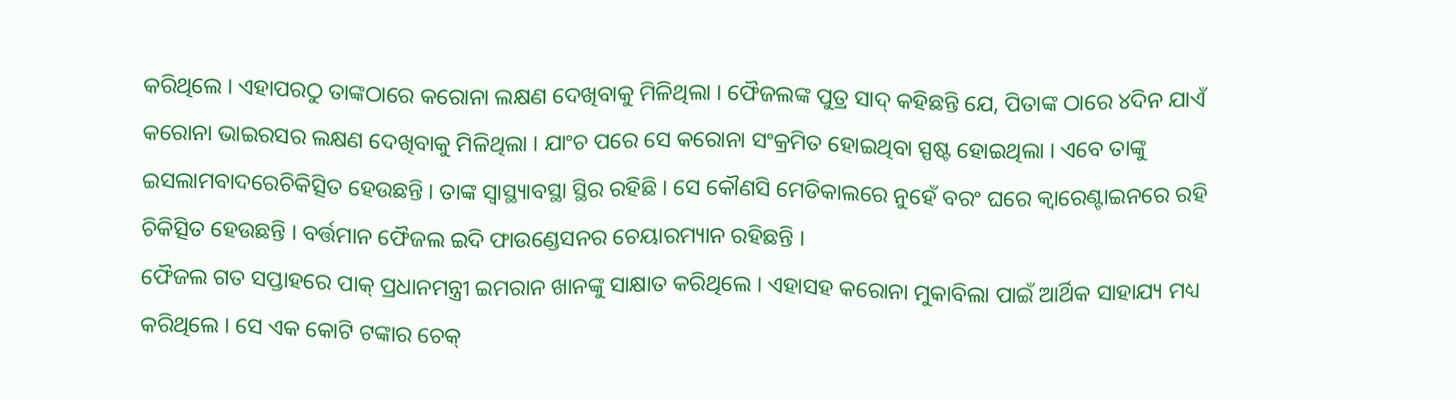କରିଥିଲେ । ଏହାପରଠୁ ତାଙ୍କଠାରେ କରୋନା ଲକ୍ଷଣ ଦେଖିବାକୁ ମିଳିଥିଲା । ଫୈଜଲଙ୍କ ପୁତ୍ର ସାଦ୍ କହିଛନ୍ତି ଯେ, ପିତାଙ୍କ ଠାରେ ୪ଦିନ ଯାଏଁ କରୋନା ଭାଇରସର ଲକ୍ଷଣ ଦେଖିବାକୁ ମିଳିଥିଲା । ଯାଂଚ ପରେ ସେ କରୋନା ସଂକ୍ରମିତ ହୋଇଥିବା ସ୍ପଷ୍ଟ ହୋଇଥିଲା । ଏବେ ତାଙ୍କୁ ଇସଲାମବାଦରେଚିକିତ୍ସିତ ହେଉଛନ୍ତି । ତାଙ୍କ ସ୍ୱାସ୍ଥ୍ୟାବସ୍ଥା ସ୍ଥିର ରହିଛି । ସେ କୌଣସି ମେଡିକାଲରେ ନୁହେଁ ବରଂ ଘରେ କ୍ୱାରେଣ୍ଟାଇନରେ ରହି ଚିକିତ୍ସିତ ହେଉଛନ୍ତି । ବର୍ତ୍ତମାନ ଫୈଜଲ ଇଦି ଫାଉଣ୍ଡେସନର ଚେୟାରମ୍ୟାନ ରହିଛନ୍ତି ।
ଫୈଜଲ ଗତ ସପ୍ତାହରେ ପାକ୍ ପ୍ରଧାନମନ୍ତ୍ରୀ ଇମରାନ ଖାନଙ୍କୁ ସାକ୍ଷାତ କରିଥିଲେ । ଏହାସହ କରୋନା ମୁକାବିଲା ପାଇଁ ଆର୍ଥିକ ସାହାଯ୍ୟ ମଧ୍ୟ କରିଥିଲେ । ସେ ଏକ କୋଟି ଟଙ୍କାର ଚେକ୍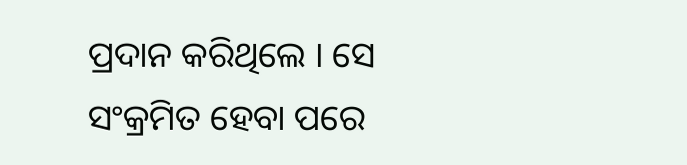ପ୍ରଦାନ କରିଥିଲେ । ସେ ସଂକ୍ରମିତ ହେବା ପରେ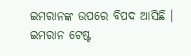ଇମରାନଙ୍କ ଉପରେ ବିପଦ ଆସିଛି । ଇମରାନ ଟେଷ୍ଟ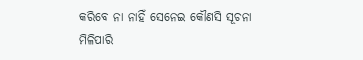କରିବେ ନା ନାହିଁ ସେନେଇ କୌଣସି ସୂଚନା ମିଳିପାରି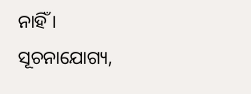ନାହିଁ ।
ସୂଚନାଯୋଗ୍ୟ,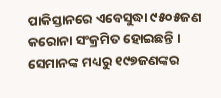ପାକିସ୍ତାନରେ ଏବେସୁଦ୍ଧା ୯୫୦୫ଜଣ କରୋନା ସଂକ୍ରମିତ ହୋଇଛନ୍ତି । ସେମାନଙ୍କ ମଧ୍ୟରୁ ୧୯୭ଜଣଙ୍କର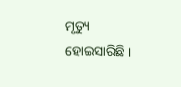ମୃତ୍ୟୁ ହୋଇସାରିଛି ।